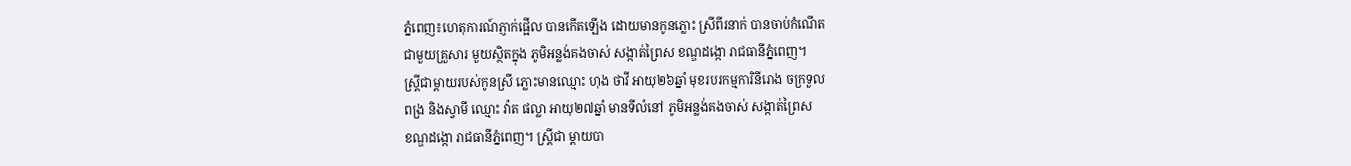ភ្នំពេញ៖ហេតុការណ៍ភ្ញាក់ផ្អើល បានកើតឡើង ដោយមានកូនភ្លោះ ស្រីពីរនាក់ បានចាប់កំណើត
ជាមួយគ្រួសារ មួយស្ថិតក្នុង ភូមិអន្លង់គងចាស់ សង្កាត់ព្រៃស ខណ្ឌដង្កោ រាជធានីភ្នំពេញ។
ស្ត្រីជាម្តាយរបស់កូនស្រី ភ្លោះមានឈ្មោះ ហុង ថាវី អាយុ២៦ឆ្នាំ មុខរបរកម្មការិនីរោង ចក្រទួល
ពង្រ និងស្វាមី ឈ្មោះ វ៉ាត ផល្លា អាយុ២៧ឆ្នាំ មានទីលំនៅ ភូមិអន្លង់គងចាស់ សង្កាត់ព្រៃស
ខណ្ឌដង្កោ រាជធានីភ្នំពេញ។ ស្ត្រីជា ម្តាយបា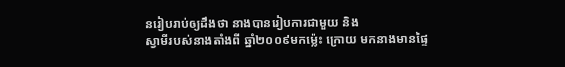នរៀបរាប់ឲ្យដឹងថា នាងបានរៀបការជាមួយ និង
ស្វាមីរបស់នាងតាំងពី ឆ្នាំ២០០៩មកម៉្លេះ ក្រោយ មកនាងមានផ្ទៃ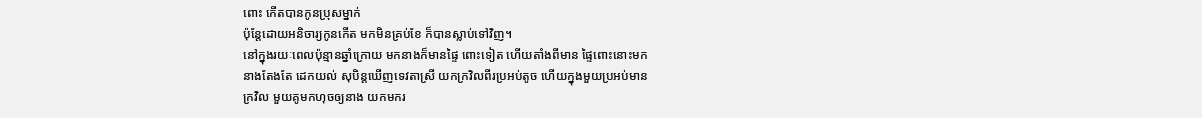ពោះ កើតបានកូនប្រុសម្នាក់
ប៉ុន្តែដោយអនិចារ្យកូនកើត មកមិនគ្រប់ខែ ក៏បានស្លាប់ទៅវិញ។
នៅក្នុងរយៈពេលប៉ុន្មានឆ្នាំក្រោយ មកនាងក៏មានផ្ទៃ ពោះទៀត ហើយតាំងពីមាន ផ្ទៃពោះនោះមក
នាងតែងតែ ដេកយល់ សុបិន្តឃើញទេវតាស្រី យកក្រវិលពីរប្រអប់តូច ហើយក្នុងមួយប្រអប់មាន
ក្រវិល មួយគូមកហុចឲ្យនាង យកមករ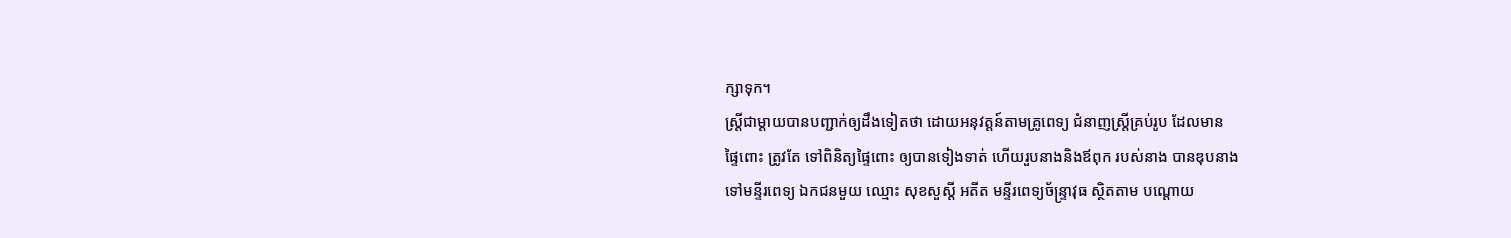ក្សាទុក។
ស្ត្រីជាម្តាយបានបញ្ជាក់ឲ្យដឹងទៀតថា ដោយអនុវត្តន៍តាមគ្រូពេទ្យ ជំនាញស្ត្រីគ្រប់រូប ដែលមាន
ផ្ទៃពោះ ត្រូវតែ ទៅពិនិត្យផ្ទៃពោះ ឲ្យបានទៀងទាត់ ហើយរួបនាងនិងឪពុក របស់នាង បានឌុបនាង
ទៅមន្ទីរពេទ្យ ឯកជនមួយ ឈ្មោះ សុខសួស្តី អតីត មន្ទីរពេទ្យច័ន្ទ្រាវុធ ស្ថិតតាម បណ្តោយ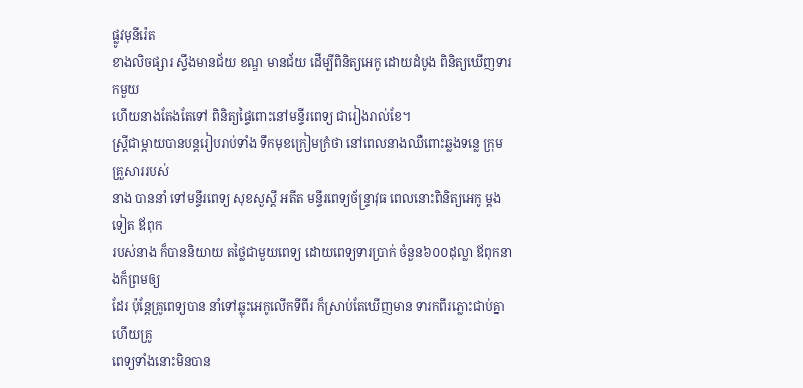ផ្លូវមុនីរ៉េត
ខាងលិចផ្សារ ស្ទឹងមានជ័យ ខណ្ឌ មានជ័យ ដើម្បីពិនិត្យអេកូ ដោយដំបូង ពិនិត្យឃើញទារកមួយ
ហើយនាងតែងតែទៅ ពិនិត្យផ្ទៃពោះនៅមន្ទីរពេទ្យ ជារៀងរាល់ខែ។
ស្ត្រីជាម្តាយបានបន្តរៀបរាប់ទាំង ទឹកមុខក្រៀមក្រំថា នៅពេលនាងឈឺពោះឆ្លងទន្លេ ក្រុមគ្រួសាររបស់
នាង បាននាំ ទៅមន្ទីរពេទ្យ សុខសួស្តី អតីត មន្ទីរពេទ្យច័ន្ទ្រាវុធ ពេលនោះពិនិត្យអេកូ ម្តងទៀត ឪពុក
របស់នាង ក៏បាននិយាយ តថ្លៃជាមួយពេទ្យ ដោយពេទ្យទារប្រាក់ ចំនួន៦០០ដុល្លា ឪពុកនាងក៏ព្រមឲ្យ
ដែរ ប៉ុន្តែគ្រូពេទ្យបាន នាំទៅឆ្លុះអេកូលើកទីពីរ ក៏ស្រាប់តែឃើញមាន ទារកពីរភ្លោះជាប់គ្នា ហើយគ្រូ
ពេទ្យទាំងនោះមិនបាន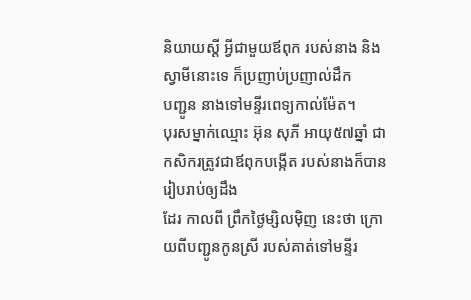និយាយស្តី អ្វីជាមួយឪពុក របស់នាង និងស្វាមីនោះទេ ក៏ប្រញាប់ប្រញាល់ដឹក
បញ្ជូន នាងទៅមន្ទីរពេទ្យកាល់ម៉ែត។
បុរសម្នាក់ឈ្មោះ អ៊ុន សុភី អាយុ៥៧ឆ្នាំ ជាកសិករត្រូវជាឪពុកបង្កើត របស់នាងក៏បាន រៀបរាប់ឲ្យដឹង
ដែរ កាលពី ព្រឹកថ្ងៃម្សិលម៉ិញ នេះថា ក្រោយពីបញ្ជូនកូនស្រី របស់គាត់ទៅមន្ទីរ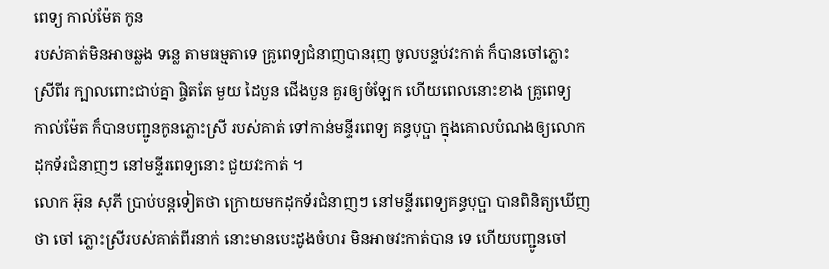ពេទ្យ កាល់ម៉ែត កូន
របស់គាត់មិនអាចឆ្លង ទន្លេ តាមធម្មតាទេ គ្រូពេទ្យជំនាញបានរុញ ចូលបន្ទប់វះកាត់ ក៏បានចៅភ្លោះ
ស្រីពីរ ក្បាលពោះជាប់គ្នា ផ្ចិតតែ មួយ ដៃបួន ជើងបួន គួរឲ្យចំឡែក ហើយពេលនោះខាង គ្រូពេទ្យ
កាល់ម៉ែត ក៏បានបញ្ជូនកូនភ្លោះស្រី របស់គាត់ ទៅកាន់មន្ទីរពេទ្យ គន្ធបុប្ផា ក្នុងគោលបំណងឲ្យលោក
ដុកទ័រជំនាញៗ នៅមន្ទីរពេទ្យនោះ ជួយវះកាត់ ។
លោក អ៊ុន សុភី ប្រាប់បន្តទៀតថា ក្រោយមកដុកទ័រជំនាញៗ នៅមន្ទីរពេទ្យគន្ធបុប្ផា បានពិនិត្យឃើញ
ថា ចៅ ភ្លោះស្រីរបស់គាត់ពីរនាក់ នោះមានបេះដូងចំហរ មិនអាចវះកាត់បាន ទេ ហើយបញ្ជូនចៅ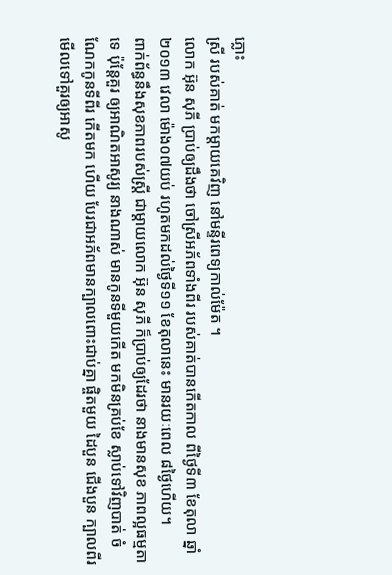ភ្លោះ
ស្រី របស់គាត់ មកម្តាយគេវិញ នៅមន្ទីរពេទ្យកាល់ម៉ែត ។
លោក អ៊ុន សុភី ប្រាប់ឲ្យដឹងថា ចៅស្រីអភ័ពទាំងពីរ របស់គាត់បានកើតកាល ពីថ្ងៃទី៣ ខែតុលា ឆ្នាំ
២០១៣ វេលា ម៉ោង០៧យប់ រហូតមកដល់ថ្ងៃទី១១ ខែតុលានេះ មានរយៈពេល ៨ថ្ងៃហើយ។
ពាក់ព័ន្ធនឹងសុខភាពរបស់ស្ត្រី ជាម្តាយលោក អ៊ុន សុភី ក៏ប្រាប់ឲ្យដែរថា នាងមានសុខ ភាពល្អធម្មតា
ទេ ប៉ុន្តែគួរ ឲ្យអាណិតអាសូរ្យ នាងណាស់ មានកូនទីមួយកើត មកមិនគ្រប់ខែ ស្លាប់ទៅវិញបាត់ ចំ
ណែកកូនទីពីរ កើតមក ហើយ បែរជាអភ័ពមានក្បាលពោះជាប់គ្នា ផ្ចិតមួយ ដៃបួន ជើងបួន ក្បាលពីរ
មើលទៅគួរឲ្យអាសូ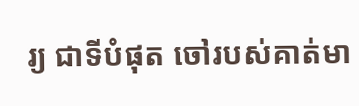រ្យ ជាទីបំផុត ចៅរបស់គាត់មា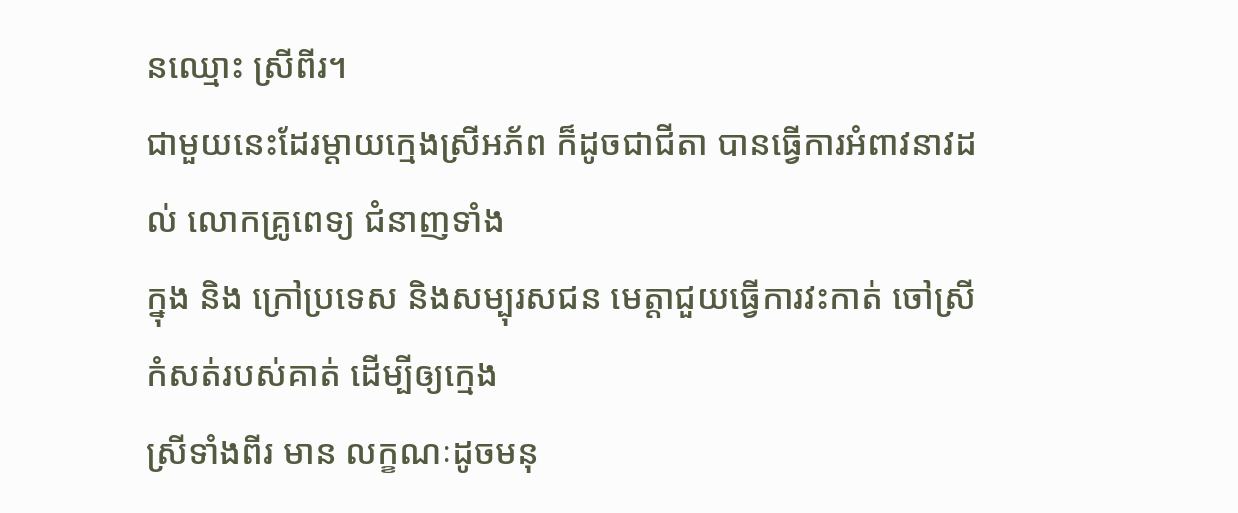នឈ្មោះ ស្រីពីរ។
ជាមួយនេះដែរម្តាយក្មេងស្រីអភ័ព ក៏ដូចជាជីតា បានធ្វើការអំពាវនាវដល់ លោកគ្រូពេទ្យ ជំនាញទាំង
ក្នុង និង ក្រៅប្រទេស និងសម្បុរសជន មេត្តាជួយធ្វើការវះកាត់ ចៅស្រីកំសត់របស់គាត់ ដើម្បីឲ្យក្មេង
ស្រីទាំងពីរ មាន លក្ខណៈដូចមនុ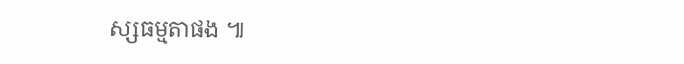ស្សធម្មតាផង ៕